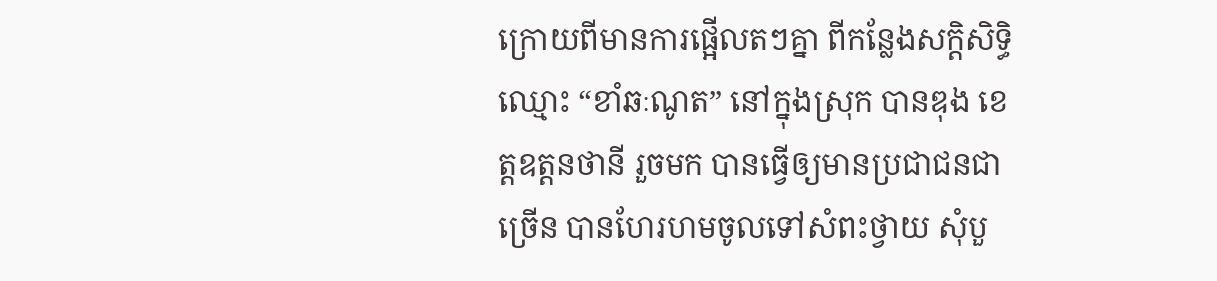ក្រោយពីមានការផ្អើលតៗគ្នា ពីកន្លែងសក្តិសិទ្ធិឈ្មោះ “ខាំឆៈណូត” នៅក្នុងស្រុក បានឌុង ខេត្តឧត្តនថានី រួចមក បានធ្វើឲ្យមានប្រជាជនជាច្រើន បានហែរហមចូលទៅសំពះថ្វាយ សុំបួ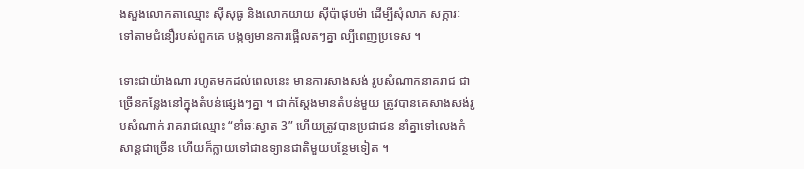ងសួងលោកតាឈ្មោះ ស៊ីសុធូ និងលោកយាយ ស៊ីប៉ាផុបម៉ា ដើម្បីសុំលាភ សក្ការៈទៅតាមជំនឿរបស់ពួកគេ បង្កឲ្យមានការផ្អើលតៗគ្នា ល្បីពេញប្រទេស ។

ទោះជាយ៉ាងណា រហូតមកដល់ពេលនេះ មានការសាងសង់ រូបសំណាកនាគរាជ ជាច្រើនកន្លែងនៅក្នុងតំបន់ផ្សេងៗគ្នា ។ ជាក់ស្តែងមានតំបន់មួយ ត្រូវបានគេសាងសង់រូបសំណាក់ រាគរាជឈ្មោះ “ខាំឆៈស្វាត 3” ហើយត្រូវបានប្រជាជន នាំគ្នាទៅលេងកំសាន្តជាច្រើន ហើយក៏ក្លាយទៅជាឧទ្យានជាតិមួយបន្ថែមទៀត ។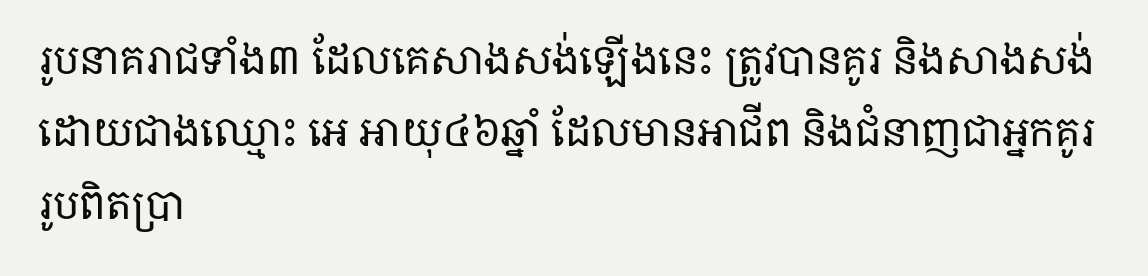រូបនាគរាជទាំង៣ ដែលគេសាងសង់ឡើងនេះ ត្រូវបានគូរ និងសាងសង់ដោយជាងឈ្មោះ អេ អាយុ៤៦ឆ្នាំ ដែលមានអាជីព និងជំនាញជាអ្នកគូររូបពិតប្រា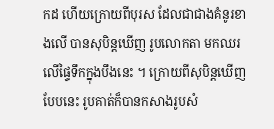កដ ហើយក្រោយពីបុរស ដែលជាជាងគំនូរខាងលើ បានសុបិន្តឃើញ រូបលោកតា មកឈរលើផ្ទៃទឹកក្នុងបឹងនេះ ។ ក្រោយពីសុបិន្តឃើញបែបនេះ រូបគាត់ក៏បានកសាងរូបសំ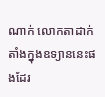ណាក់ លោកតាដាក់តាំងក្នុងឧទ្យាននេះផងដែរ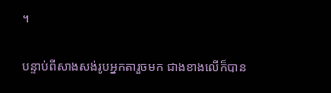។

បន្ទាប់ពីសាងសង់រូបអ្នកតារួចមក ជាងខាងលើក៏បាន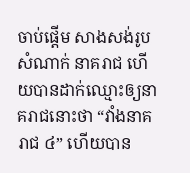ចាប់ផ្តើម សាងសង់រូបសំណាក់ នាគរាជ ហើយបានដាក់ឈ្មោះឲ្យនាគរាជនោះថា “វាំងនាគរាជ ៤” ហើយបាន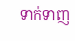ទាក់ទាញ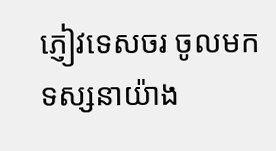ភ្ញៀវទេសចរ ចូលមកទស្សនាយ៉ាង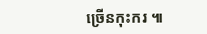ច្រើនកុះករ ៕